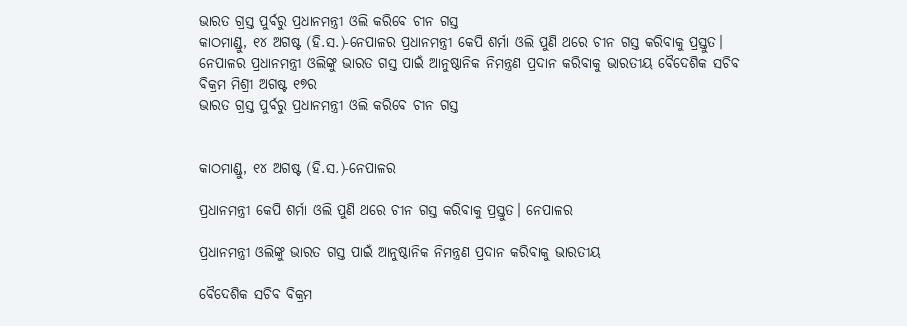ଭାରତ ଗ୍ରସ୍ତ ପୁର୍ବରୁ ପ୍ରଧାନମନ୍ତ୍ରୀ ଓଲି କରିବେ ଚୀନ ଗସ୍ତ
କାଠମାଣ୍ଡୁ, ୧୪ ଅଗଷ୍ଟ (ହି.ସ.)-ନେପାଳର ପ୍ରଧାନମନ୍ତ୍ରୀ କେପି ଶର୍ମା ଓଲି ପୁଣି ଥରେ ଚୀନ ଗସ୍ତ କରିବାକୁ ପ୍ରସ୍ତୁତ। ନେପାଳର ପ୍ରଧାନମନ୍ତ୍ରୀ ଓଲିଙ୍କୁ ଭାରତ ଗସ୍ତ ପାଇଁ ଆନୁଷ୍ଠାନିକ ନିମନ୍ତ୍ରଣ ପ୍ରଦାନ କରିବାକୁ ଭାରତୀୟ ବୈଦେଶିକ ସଚିବ ବିକ୍ରମ ମିଶ୍ରୀ ଅଗଷ୍ଟ ୧୭ର
ଭାରତ ଗ୍ରସ୍ତ ପୁର୍ବରୁ ପ୍ରଧାନମନ୍ତ୍ରୀ ଓଲି କରିବେ ଚୀନ ଗସ୍ତ


କାଠମାଣ୍ଡୁ, ୧୪ ଅଗଷ୍ଟ (ହି.ସ.)-ନେପାଳର

ପ୍ରଧାନମନ୍ତ୍ରୀ କେପି ଶର୍ମା ଓଲି ପୁଣି ଥରେ ଚୀନ ଗସ୍ତ କରିବାକୁ ପ୍ରସ୍ତୁତ। ନେପାଳର

ପ୍ରଧାନମନ୍ତ୍ରୀ ଓଲିଙ୍କୁ ଭାରତ ଗସ୍ତ ପାଇଁ ଆନୁଷ୍ଠାନିକ ନିମନ୍ତ୍ରଣ ପ୍ରଦାନ କରିବାକୁ ଭାରତୀୟ

ବୈଦେଶିକ ସଚିବ ବିକ୍ରମ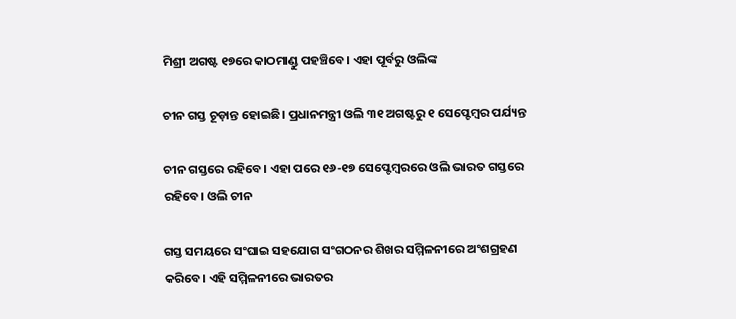ମିଶ୍ରୀ ଅଗଷ୍ଟ ୧୭ରେ କାଠମାଣ୍ଡୁ ପହଞ୍ଚିବେ। ଏହା ପୂର୍ବରୁ ଓଲିଙ୍କ

ଚୀନ ଗସ୍ତ ଚୂଡ଼ାନ୍ତ ହୋଇଛି। ପ୍ରଧାନମନ୍ତ୍ରୀ ଓଲି ୩୧ ଅଗଷ୍ଟରୁ ୧ ସେପ୍ଟେମ୍ବର ପର୍ଯ୍ୟନ୍ତ

ଚୀନ ଗସ୍ତରେ ରହିବେ। ଏହା ପରେ ୧୬-୧୭ ସେପ୍ଟେମ୍ବରରେ ଓଲି ଭାରତ ଗସ୍ତରେ ରହିବେ। ଓଲି ଚୀନ

ଗସ୍ତ ସମୟରେ ସଂଘାଇ ସହଯୋଗ ସଂଗଠନର ଶିଖର ସମ୍ମିଳନୀରେ ଅଂଶଗ୍ରହଣ କରିବେ। ଏହି ସମ୍ମିଳନୀରେ ଭାରତର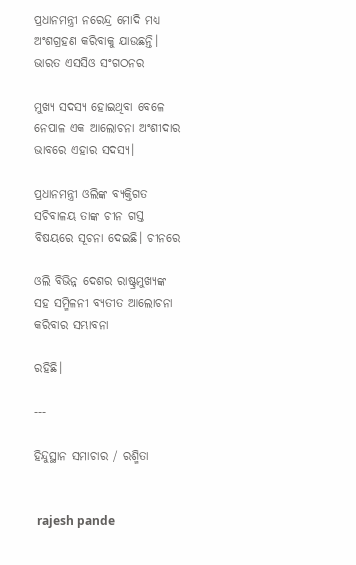ପ୍ରଧାନମନ୍ତ୍ରୀ ନରେନ୍ଦ୍ର ମୋଦି ମଧ୍ୟ ଅଂଶଗ୍ରହଣ କରିବାକୁ ଯାଉଛନ୍ତି। ଭାରତ ଏସସିଓ ସଂଗଠନର

ମୁଖ୍ୟ ସଦସ୍ୟ ହୋଇଥିବା ବେଳେ ନେପାଳ ଏକ ଆଲୋଚନା ଅଂଶୀଦାର ଭାବରେ ଏହାର ସଦସ୍ୟ।

ପ୍ରଧାନମନ୍ତ୍ରୀ ଓଲିଙ୍କ ବ୍ୟକ୍ତିଗତ ସଚିବାଳୟ ତାଙ୍କ ଚୀନ ଗସ୍ତ ବିଷୟରେ ସୂଚନା ଦେଇଛି। ଚୀନରେ

ଓଲି ବିଭିନ୍ନ ଦେଶର ରାଷ୍ଟ୍ରମୁଖ୍ୟଙ୍କ ସହ ସମ୍ମିଳନୀ ବ୍ୟତୀତ ଆଲୋଚନା କରିବାର ସମ୍ଭାବନା

ରହିଛି।

---

ହିନ୍ଦୁସ୍ଥାନ ସମାଚାର / ରଶ୍ମିତା


 rajesh pande